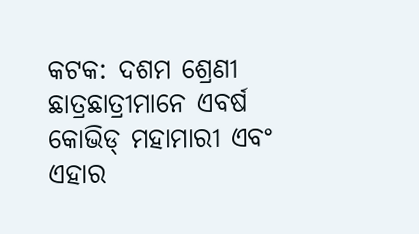କଟକ: ଦଶମ ଶ୍ରେଣୀ ଛାତ୍ରଛାତ୍ରୀମାନେ ଏବର୍ଷ କୋଭିଡ୍ ମହାମାରୀ ଏବଂ ଏହାର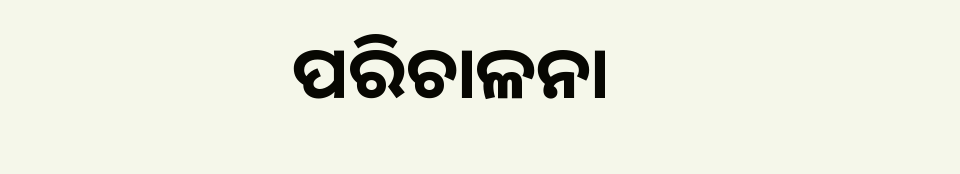ପରିଚାଳନା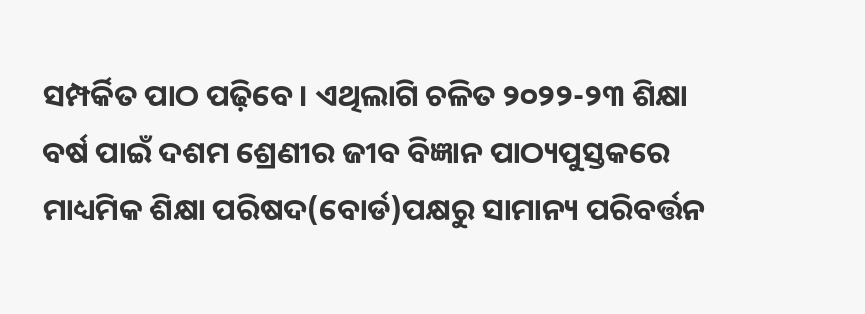ସମ୍ପର୍କିତ ପାଠ ପଢ଼ିବେ। ଏଥିଲାଗି ଚଳିତ ୨୦୨୨-୨୩ ଶିକ୍ଷା ବର୍ଷ ପାଇଁ ଦଶମ ଶ୍ରେଣୀର ଜୀବ ବିଜ୍ଞାନ ପାଠ୍ୟପୁସ୍ତକରେ ମାଧ୍ୟମିକ ଶିକ୍ଷା ପରିଷଦ(ବୋର୍ଡ)ପକ୍ଷରୁ ସାମାନ୍ୟ ପରିବର୍ତ୍ତନ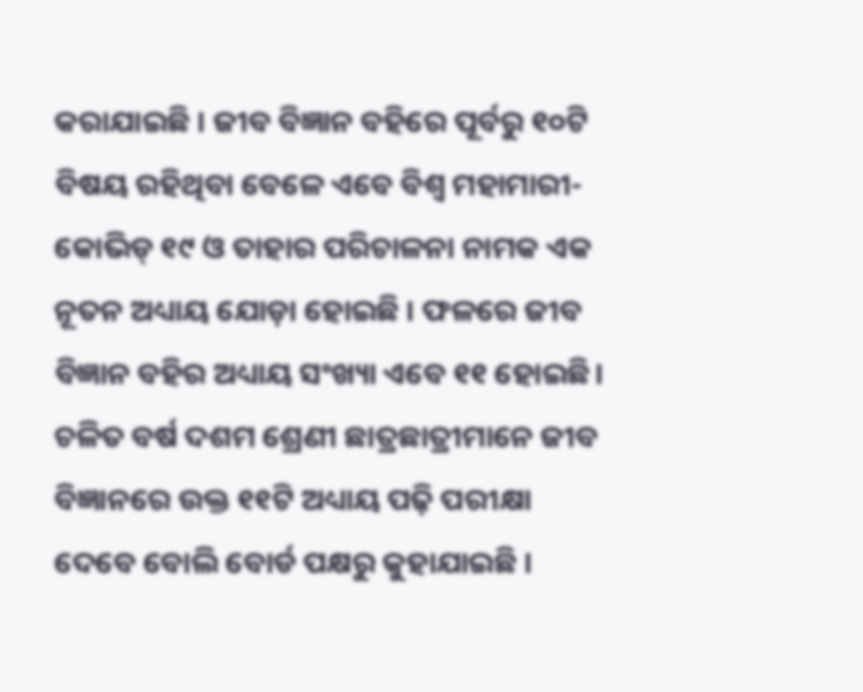କରାଯାଇଛି । ଜୀବ ବିଜ୍ଞାନ ବହିରେ ପୂର୍ବରୁ ୧୦ଟି ବିଷୟ ରହିଥିବା ବେଳେ ଏବେ ବିଶ୍ୱ ମହାମାରୀ-କୋଭିଡ୍ ୧୯ ଓ ତାହାର ପରିଚାଳନା ନାମକ ଏକ ନୂତନ ଅଧ୍ୟାୟ ଯୋଡ଼ା ହୋଇଛି । ଫଳରେ ଜୀବ ବିଜ୍ଞାନ ବହିର ଅଧ୍ୟାୟ ସଂଖ୍ୟା ଏବେ ୧୧ ହୋଇଛି।
ଚଳିତ ବର୍ଷ ଦଶମ ଶ୍ରେଣୀ ଛାତ୍ରଛାତ୍ରୀମାନେ ଜୀବ ବିଜ୍ଞାନରେ ଉକ୍ତ ୧୧ଟି ଅଧ୍ୟାୟ ପଢ଼ି ପରୀକ୍ଷା ଦେବେ ବୋଲି ବୋର୍ଡ ପକ୍ଷରୁ କୁହାଯାଇଛି ।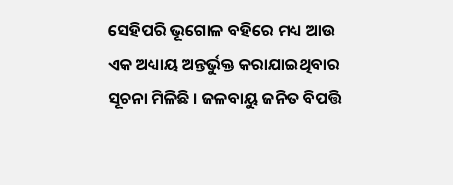ସେହିପରି ଭୂଗୋଳ ବହିରେ ମଧ୍ୟ ଆଉ ଏକ ଅଧ୍ୟାୟ ଅନ୍ତର୍ଭୁକ୍ତ କରାଯାଇଥିବାର ସୂଚନା ମିଳିଛି । ଜଳବାୟୁ ଜନିତ ବିପତ୍ତି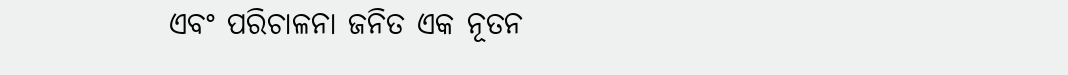ଏବଂ ପରିଚାଳନା ଜନିତ ଏକ ନୂତନ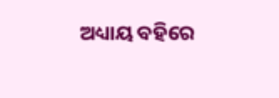ଅଧ୍ୟାୟ ବହିରେ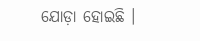ଯୋଡ଼ା ହୋଇଛି ।